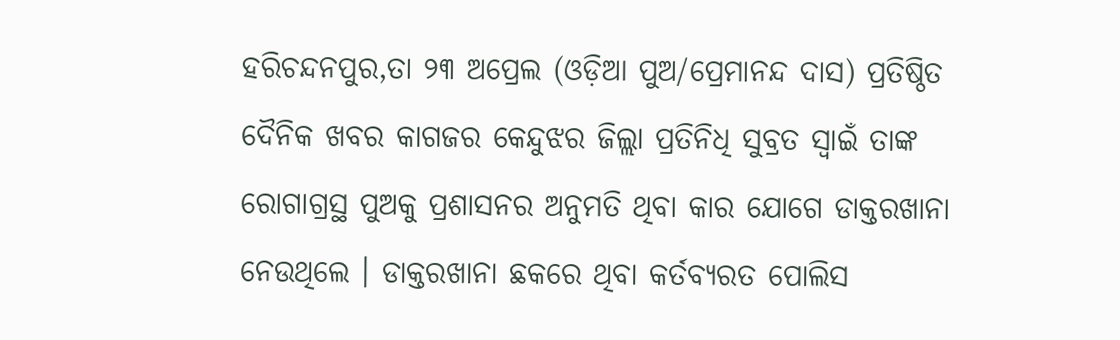ହରିଚନ୍ଦନପୁର,ତା ୨୩ ଅପ୍ରେଲ (ଓଡ଼ିଆ ପୁଅ/ପ୍ରେମାନନ୍ଦ ଦାସ) ପ୍ରତିଷ୍ଠିତ ଦୈନିକ ଖବର କାଗଜର କେନ୍ଦୁଝର ଜିଲ୍ଲା ପ୍ରତିନିଧି ସୁବ୍ରତ ସ୍ୱାଇଁ ତାଙ୍କ ରୋଗାଗ୍ରସ୍ଥ ପୁଅକୁ ପ୍ରଶାସନର ଅନୁମତି ଥିବା କାର ଯୋଗେ ଡାକ୍ତରଖାନା ନେଉଥିଲେ । ଡାକ୍ତରଖାନା ଛକରେ ଥିବା କର୍ତବ୍ୟରତ ପୋଲିସ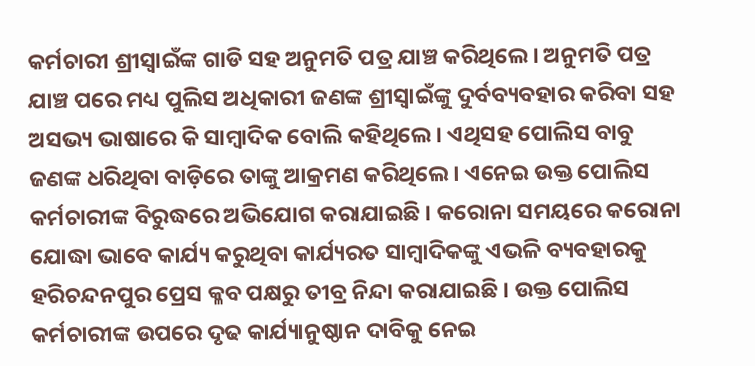କର୍ମଚାରୀ ଶ୍ରୀସ୍ବାଇଁଙ୍କ ଗାଡି ସହ ଅନୁମତି ପତ୍ର ଯାଞ୍ଚ କରିଥିଲେ । ଅନୁମତି ପତ୍ର ଯାଞ୍ଚ ପରେ ମଧ୍ୟ ପୁଲିସ ଅଧିକାରୀ ଜଣଙ୍କ ଶ୍ରୀସ୍ଵାଇଁଙ୍କୁ ଦୁର୍ବବ୍ୟବହାର କରିବା ସହ ଅସଭ୍ୟ ଭାଷାରେ କି ସାମ୍ବାଦିକ ବୋଲି କହିଥିଲେ । ଏଥିସହ ପୋଲିସ ବାବୁ ଜଣଙ୍କ ଧରିଥିବା ବାଡ଼ିରେ ତାଙ୍କୁ ଆକ୍ରମଣ କରିଥିଲେ । ଏନେଇ ଉକ୍ତ ପୋଲିସ କର୍ମଚାରୀଙ୍କ ବିରୁଦ୍ଧରେ ଅଭିଯୋଗ କରାଯାଇଛି । କରୋନା ସମୟରେ କରୋନା ଯୋଦ୍ଧା ଭାବେ କାର୍ଯ୍ୟ କରୁଥିବା କାର୍ଯ୍ୟରତ ସାମ୍ବାଦିକଙ୍କୁ ଏଭଳି ବ୍ୟବହାରକୁ ହରିଚନ୍ଦନପୁର ପ୍ରେସ କ୍ଳବ ପକ୍ଷରୁ ତୀବ୍ର ନିନ୍ଦା କରାଯାଇଛି । ଉକ୍ତ ପୋଲିସ କର୍ମଚାରୀଙ୍କ ଉପରେ ଦୃଢ କାର୍ଯ୍ୟାନୁଷ୍ଠାନ ଦାବିକୁ ନେଇ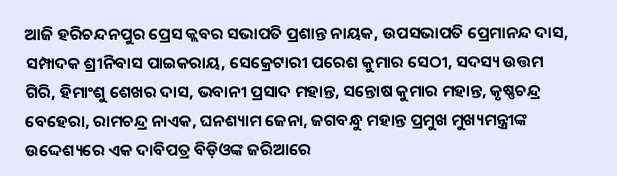ଆଜି ହରିଚନ୍ଦନପୁର ପ୍ରେସ କ୍ଲବର ସଭାପତି ପ୍ରଶାନ୍ତ ନାୟକ, ଉପସଭାପତି ପ୍ରେମାନନ୍ଦ ଦାସ, ସମ୍ପାଦକ ଶ୍ରୀନିବାସ ପାଇକରାୟ, ସେକ୍ରେଟାରୀ ପରେଶ କୁମାର ସେଠୀ, ସଦସ୍ୟ ଉତ୍ତମ ଗିରି, ହିମାଂଶୁ ଶେଖର ଦାସ, ଭବାନୀ ପ୍ରସାଦ ମହାନ୍ତ, ସନ୍ତୋଷ କୁମାର ମହାନ୍ତ, କୃଷ୍ଣଚନ୍ଦ୍ର ବେହେରା, ରାମଚନ୍ଦ୍ର ନାଏକ, ଘନଶ୍ୟାମ ଜେନା, ଜଗବନ୍ଧୁ ମହାନ୍ତ ପ୍ରମୁଖ ମୁଖ୍ୟମନ୍ତ୍ରୀଙ୍କ ଉଦ୍ଦେଶ୍ୟରେ ଏକ ଦାବିପତ୍ର ବିଡ଼ିଓଙ୍କ ଜରିଆରେ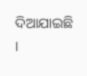ଦିଆଯାଇଛି ।